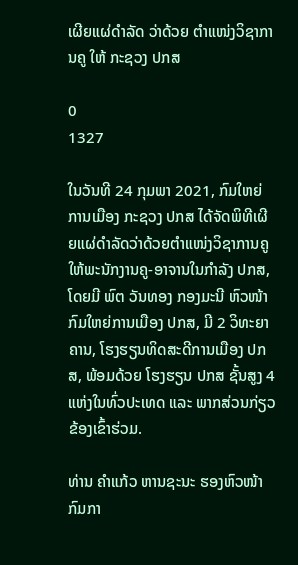ເຜີຍແຜ່ດໍາລັດ ວ່າດ້ວຍ ຕໍາແໜ່ງວິຊາການຄູ ໃຫ້ ກະຊວງ ປກສ

0
1327

ໃນວັນທີ 24 ກຸມພາ 2021, ກົມໃຫຍ່ການເມືອງ ກະຊວງ ປກສ ໄດ້ຈັດພິທີເຜີຍແຜ່ດໍາລັດວ່າດ້ວຍຕໍາແໜ່ງວິຊາການຄູ ໃຫ້ພະນັກງານຄູ-ອາຈານໃນກໍາລັງ ປກສ, ໂດຍມີ ພົຕ ວັນທອງ ກອງມະນີ ຫົວໜ້າກົມໃຫຍ່ການເມືອງ ປກສ, ມີ 2 ວິທະຍາຄານ, ໂຮງຮຽນທິດສະດີການເມືອງ ປກສ, ພ້ອມດ້ວຍ ໂຮງຮຽນ ປກສ ຊັ້ນສູງ 4 ແຫ່ງໃນທົ່ວປະເທດ ແລະ ພາກສ່ວນກ່ຽວຂ້ອງເຂົ້າຮ່ວມ.

ທ່ານ ຄໍາແກ້ວ ຫານຊະນະ ຮອງຫົວໜ້າກົມກາ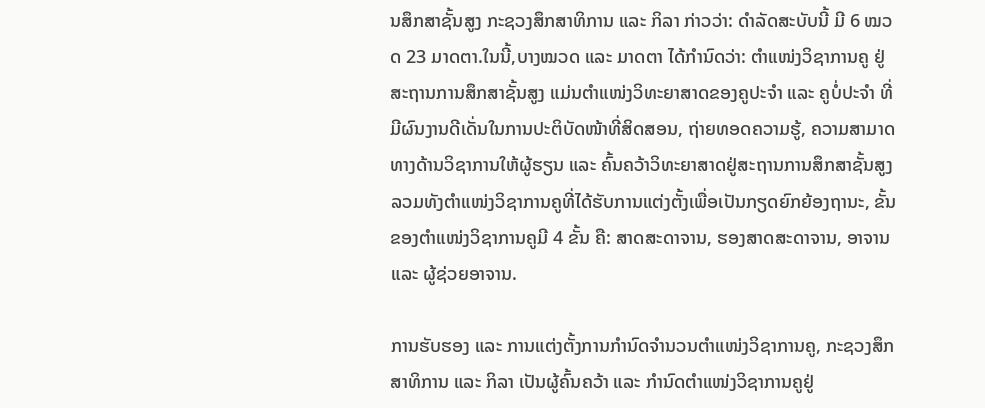ນສຶກສາຊັ້ນສູງ ກະຊວງສຶກສາທິການ ແລະ ກິລາ ກ່າວວ່າ: ດໍາລັດສະບັບນີ້ ມີ 6 ໝວດ 23 ມາດຕາ.ໃນນີ້,ບາງໝວດ ແລະ ມາດຕາ ໄດ້ກໍານົດວ່າ: ຕໍາແໜ່ງວິຊາການຄູ ຢູ່ສະຖານການສຶກສາຊັ້ນສູງ ແມ່ນຕໍາແໜ່ງວິທະຍາສາດຂອງຄູປະຈໍາ ແລະ ຄູບໍ່ປະຈໍາ ທີ່ມີຜົນງານດີເດັ່ນໃນການປະຕິບັດໜ້າທີ່ສິດສອນ, ຖ່າຍທອດຄວາມຮູ້, ຄວາມສາມາດທາງດ້ານວິຊາການໃຫ້ຜູ້ຮຽນ ແລະ ຄົ້ນຄວ້າວິທະຍາສາດຢູ່ສະຖານການສຶກສາຊັ້ນສູງ ລວມທັງຕໍາແໜ່ງວິຊາການຄູທີ່ໄດ້ຮັບການແຕ່ງຕັ້ງເພື່ອເປັນກຽດຍົກຍ້ອງຖານະ, ຂັ້ນຂອງຕໍາແໜ່ງວິຊາການຄູມີ 4 ຂັ້ນ ຄື: ສາດສະດາຈານ, ຮອງສາດສະດາຈານ, ອາຈານ ແລະ ຜູ້ຊ່ວຍອາຈານ.

ການຮັບຮອງ ແລະ ການແຕ່ງຕັ້ງການກໍານົດຈໍານວນຕໍາແໜ່ງວິຊາການຄູ, ກະຊວງສຶກສາທິການ ແລະ ກິລາ ເປັນຜູ້ຄົ້ນຄວ້າ ແລະ ກໍານົດຕໍາແໜ່ງວິຊາການຄູຢູ່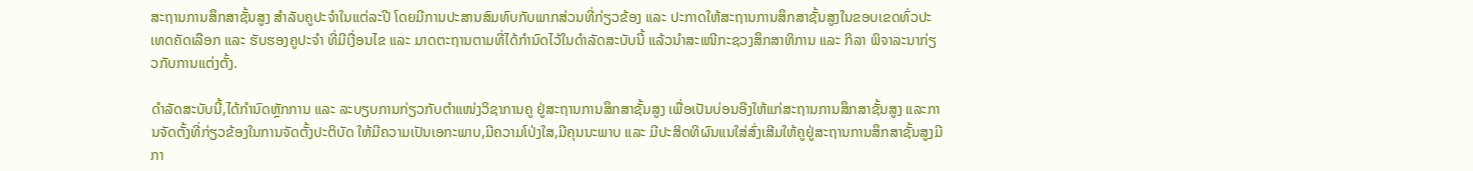ສະຖານການສຶກສາຊັ້ນສູງ ສໍາລັບຄູປະຈໍາໃນແຕ່ລະປີ ໂດຍມີການປະສານສົມທົບກັບພາກສ່ວນທີ່ກ່ຽວຂ້ອງ ແລະ ປະກາດໃຫ້ສະຖານການສຶກສາຊັ້ນສູງໃນຂອບເຂດທົ່ວປະເທດຄັດເລືອກ ແລະ ຮັບຮອງຄູປະຈໍາ ທີ່ມີເງື່ອນໄຂ ແລະ ມາດຕະຖານຕາມທີ່ໄດ້ກໍານົດໄວ້ໃນດໍາລັດສະບັບນີ້ ແລ້ວນໍາສະເໜີກະຊວງສຶກສາທິການ ແລະ ກິລາ ພິຈາລະນາກ່ຽວກັບການແຕ່ງຕັ້ງ.

ດໍາລັດສະບັບນີ້,ໄດ້ກໍານົດຫຼັກການ ແລະ ລະບຽບການກ່ຽວກັບຕໍາແໜ່ງວິຊາການຄູ ຢູ່ສະຖານການສຶກສາຊັ້ນສູງ ເພື່ອເປັນບ່ອນອີງໃຫ້ແກ່ສະຖານການສຶກສາຊັ້ນສູງ ແລະການຈັດຕັ້ງທີ່ກ່ຽວຂ້ອງໃນການຈັດຕັ້ງປະຕິບັດ ໃຫ້ມີຄວາມເປັນເອກະພາບ,ມີຄວາມໂປ່ງໃສ,ມີຄຸນນະພາບ ແລະ ມີປະສິດທິຜົນແນໃສ່ສົ່ງເສີມໃຫ້ຄູຢູ່ສະຖານການສຶກສາຊັ້ນສູງມີກາ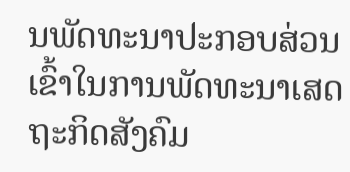ນພັດທະນາປະກອບສ່ວນເຂົ້າໃນການພັດທະນາເສດຖະກິດສັງຄົມ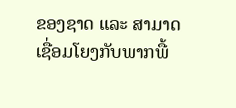ຂອງຊາດ ແລະ ສາມາດເຊື່ອມໂຍງກັບພາກພື້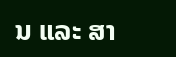ນ ແລະ ສາ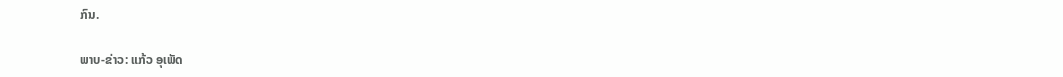ກົນ.

ພາບ-ຂ່າວ: ແກ້ວ ອຸເພັດ